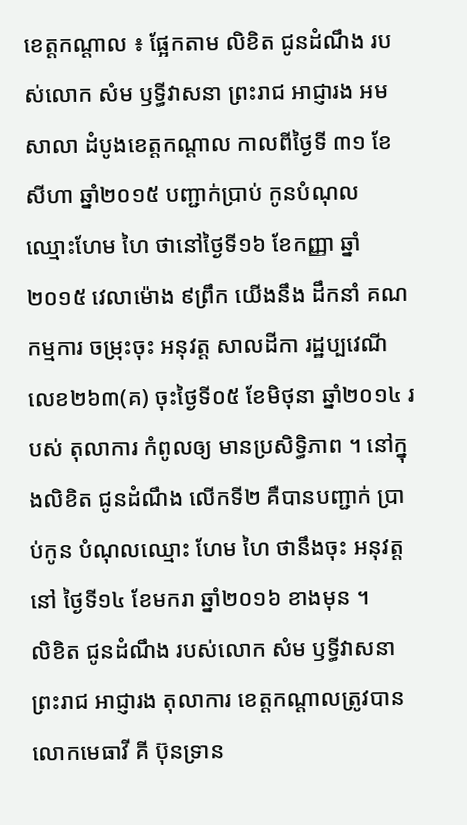ខេត្តកណ្តាល ៖ ផ្អែកតាម លិខិត ជូនដំណឹង របស់លោក សំម ឫទ្ធីវាសនា ព្រះរាជ អាជ្ញារង អមសាលា ដំបូងខេត្តកណ្ដាល កាលពីថ្ងៃទី ៣១ ខែសីហា ឆ្នាំ២០១៥ បញ្ជាក់ប្រាប់ កូនបំណុល ឈ្មោះហែម ហៃ ថានៅថ្ងៃទី១៦ ខែកញ្ញា ឆ្នាំ២០១៥ វេលាម៉ោង ៩ព្រឹក យើងនឹង ដឹកនាំ គណកម្មការ ចម្រុះចុះ អនុវត្ត សាលដីកា រដ្ឋប្បវេណី លេខ២៦៣(គ) ចុះថ្ងៃទី០៥ ខែមិថុនា ឆ្នាំ២០១៤ របស់ តុលាការ កំពូលឲ្យ មានប្រសិទ្ធិភាព ។ នៅក្នុងលិខិត ជូនដំណឹង លើកទី២ គឺបានបញ្ជាក់ ប្រាប់កូន បំណុលឈ្មោះ ហែម ហៃ ថានឹងចុះ អនុវត្តនៅ ថ្ងៃទី១៤ ខែមករា ឆ្នាំ២០១៦ ខាងមុន ។
លិខិត ជូនដំណឹង របស់លោក សំម ឫទ្ធីវាសនា ព្រះរាជ អាជ្ញារង តុលាការ ខេត្តកណ្ដាលត្រូវបាន លោកមេធាវី គី ប៊ុនទ្រាន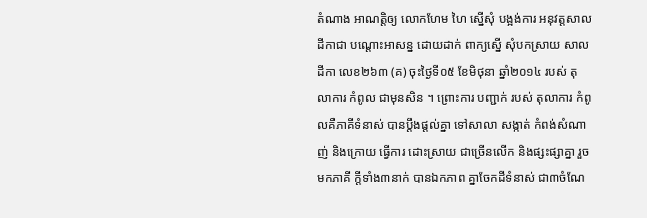តំណាង អាណត្តិឲ្យ លោកហែម ហៃ ស្នើសុំ បង្អង់ការ អនុវត្តសាលដីកាជា បណ្ដោះអាសន្ន ដោយដាក់ ពាក្យស្នើ សុំបកស្រាយ សាលដីកា លេខ២៦៣ (គ) ចុះថ្ងៃទី០៥ ខែមិថុនា ឆ្នាំ២០១៤ របស់ តុលាការ កំពូល ជាមុនសិន ។ ព្រោះការ បញ្ជាក់ របស់ តុលាការ កំពូលគឺភាគីទំនាស់ បានប្តឹងផ្តល់គ្នា ទៅសាលា សង្កាត់ កំពង់សំណាញ់ និងក្រោយ ធ្វើការ ដោះស្រាយ ជាច្រើនលើក និងផ្សះផ្សាគ្នា រួចមកភាគី ក្តីទាំង៣នាក់ បានឯកភាព គ្នាចែកដីទំនាស់ ជា៣ចំណែ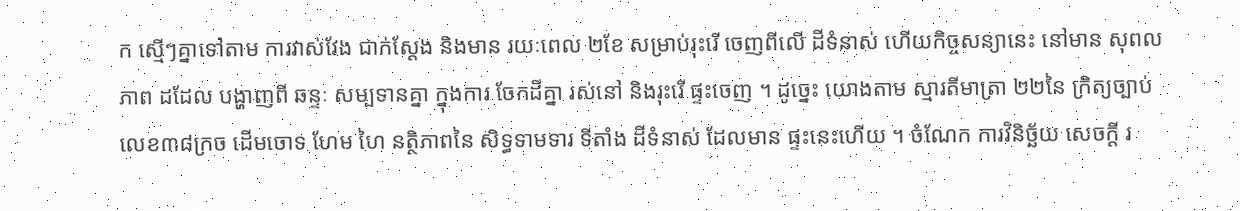ក ស្មើៗគ្នាទៅតាម ការវាស់វែង ជាក់ស្តែង និងមាន រយៈពេល ២ខែ សម្រាប់រុះរើ ចេញពីលើ ដីទំនាស់ ហើយកិច្ចសន្យានេះ នៅមាន សុពលភាព ដដែល បង្ហាញពី ឆន្ទៈ សម្បទានគ្នា ក្នុងការ ចែកដីគ្នា រស់នៅ និងរុះរើ ផ្ទះចេញ ។ ដូច្នេះ យោងតាម ស្មារតីមាត្រា ២២នៃ ក្រិត្យច្បាប់ លេខ៣៨ក្រច ដើមចោទ ហែម ហៃ នត្ថិភាពនៃ សិទ្ធទាមទារ ទីតាំង ដីទំនាស់ ដែលមាន ផ្ទះនេះហើយ ។ ចំណែក ការវិនិច្ឆ័យ សេចក្តី រ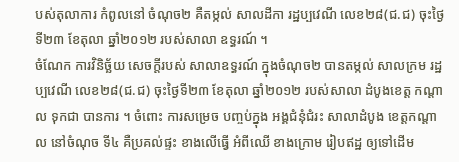បស់តុលាការ កំពូលនៅ ចំណុច២ គឺតម្កល់ សាលដីកា រដ្ឋប្បវេណី លេខ២៨(ជ.ជ) ចុះថ្ងៃទី២៣ ខែតុលា ឆ្នាំ២០១២ របស់សាលា ឧទ្ធរណ៍ ។
ចំណែក ការវិនិច្ឆ័យ សេចក្តីរបស់ សាលាឧទ្ធរណ៍ ក្នុងចំណុច២ បានតម្កល់ សាលក្រម រដ្ឋប្បវេណី លេខ២៨(ជ.ជ) ចុះថ្ងៃទី២៣ ខែតុលា ឆ្នាំ២០១២ របស់សាលា ដំបូងខេត្ត កណ្ដាល ទុកជា បានការ ។ ចំពោះ ការសម្រេច បញ្ចប់ក្នុង អង្គជំនុំជំរះ សាលាដំបូង ខេត្តកណ្ដាល នៅចំណុច ទី៤ គឺប្រគល់ផ្ទះ ខាងលើធ្វើ អំពីឈើ ខាងក្រោម រៀបឥដ្ឋ ឲ្យទៅដើម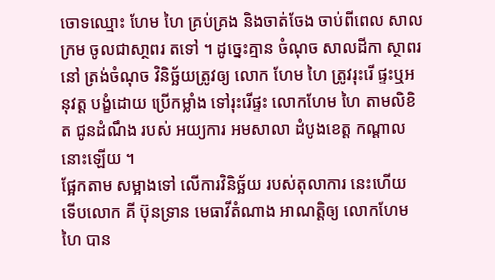ចោទឈ្មោះ ហែម ហៃ គ្រប់គ្រង និងចាត់ចែង ចាប់ពីពេល សាលក្រម ចូលជាសា្ថពរ តទៅ ។ ដូច្នេះគ្មាន ចំណុច សាលដីកា ស្ថាពរនៅ ត្រង់ចំណុច វិនិច្ឆ័យត្រូវឲ្យ លោក ហែម ហៃ ត្រូវរុះរើ ផ្ទះឬអនុវត្ត បង្ខំដោយ ប្រើកម្លាំង ទៅរុះរើផ្ទះ លោកហែម ហៃ តាមលិខិត ជូនដំណឹង របស់ អយ្យការ អមសាលា ដំបូងខេត្ត កណ្តាល នោះឡើយ ។
ផ្អែកតាម សម្អាងទៅ លើការវិនិច្ឆ័យ របស់តុលាការ នេះហើយ ទើបលោក គី ប៊ុនទ្រាន មេធាវីតំណាង អាណត្តិឲ្យ លោកហែម ហៃ បាន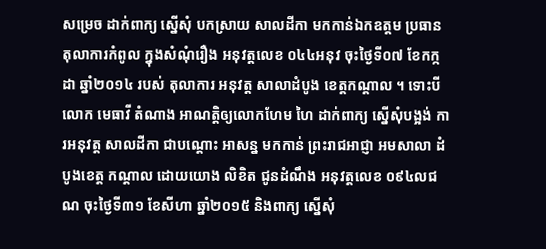សម្រេច ដាក់ពាក្យ ស្នើសុំ បកស្រាយ សាលដីកា មកកាន់ឯកឧត្តម ប្រធាន តុលាការកំពូល ក្នុងសំណុំរឿង អនុវត្តលេខ ០៤៤អនុវ ចុះថ្ងៃទី០៧ ខែកក្កដា ឆ្នាំ២០១៤ របស់ តុលាការ អនុវត្ត សាលាដំបូង ខេត្តកណ្ដាល ។ ទោះបីលោក មេធាវី តំណាង អាណត្តិឲ្យលោកហែម ហៃ ដាក់ពាក្យ ស្នើសុំបង្អង់ ការអនុវត្ត សាលដីកា ជាបណ្តោះ អាសន្ន មកកាន់ ព្រះរាជអាជ្ញា អមសាលា ដំបូងខេត្ត កណ្ដាល ដោយយោង លិខិត ជូនដំណឹង អនុវត្តលេខ ០៩៤លជណ ចុះថ្ងៃទី៣១ ខែសីហា ឆ្នាំ២០១៥ និងពាក្យ ស្នើសុំ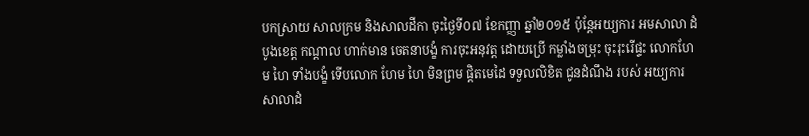បកស្រាយ សាលក្រម និងសាលដីកា ចុះថ្ងៃទី០៧ ខែកញ្ញា ឆ្នាំ២០១៥ ប៉ុន្តែអយ្យការ អមសាលា ដំបូងខេត្ត កណ្ដាល ហាក់មាន ចេតនាបង្ខំ ការចុះអនុវត្ត ដោយប្រើ កម្លាំងចម្រុះ ចុះរុះរើផ្ទះ លោកហែម ហៃ ទាំងបង្ខំ ទើបលោក ហែម ហៃ មិនព្រម ផ្តិតមេដៃ ទទួលលិខិត ជូនដំណឹង របស់ អយ្យការ សាលាដំ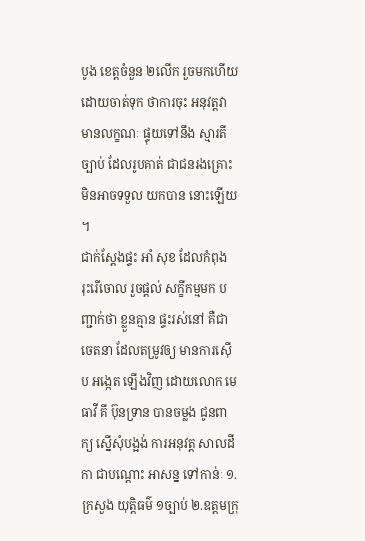បូង ខេត្តចំនួន ២លើក រួចមកហើយ ដោយចាត់ទុក ថាការចុះ អនុវត្តវា មានលក្ខណៈ ផ្ទុយទៅនឹង ស្មារតីច្បាប់ ដែលរូបគាត់ ជាជនរងគ្រោះ មិនអាចទទួល យកបាន នោះឡើយ ។
ជាក់ស្តែងផ្ទះ អាំ សុខ ដែលកំពុង រុះរើចោល រួចផ្តល់ សក្ខីកម្មមក បញ្ជាក់ថា ខ្លួនគ្មាន ផ្ទះរស់នៅ គឺជាចេតនា ដែលតម្រូវឲ្យ មានការស៊ើប អង្កេត ឡើងវិញ ដោយលោក មេធាវី គី ប៊ុនទ្រាន បានចម្លង ជូនពាក្យ ស្នើសុំបង្អង់ ការអនុវត្ត សាលដីកា ជាបណ្ដោះ អាសន្ន ទៅកាន់ៈ ១.ក្រសួង យុត្តិធម៌ ១ច្បាប់ ២.ឧត្តមក្រុ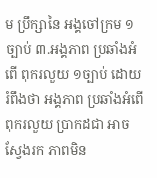ម ប្រឹក្សានៃ អង្គចៅក្រម ១ច្បាប់ ៣.អង្គភាព ប្រឆាំងអំពើ ពុករលួយ ១ច្បាប់ ដោយរំពឹងថា អង្គភាព ប្រឆាំងអំពើ ពុករលួយ ប្រាកដជា អាចស្វែងរក ភាពមិន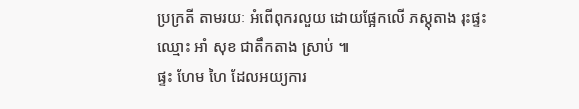ប្រក្រតី តាមរយៈ អំពើពុករលួយ ដោយផ្អែកលើ ភស្តុតាង រុះផ្ទះឈ្មោះ អាំ សុខ ជាតឹកតាង ស្រាប់ ៕
ផ្ទះ ហែម ហៃ ដែលអយ្យការ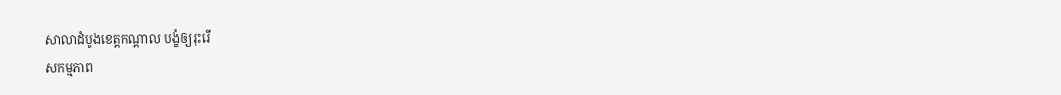សាលាដំបូងខេត្តកណ្តាល បង្ខំឲ្យរុះរើ
សកម្មភាព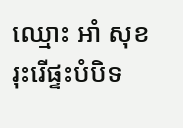ឈ្មោះ អាំ សុខ រុះរើផ្ទះបំបិទ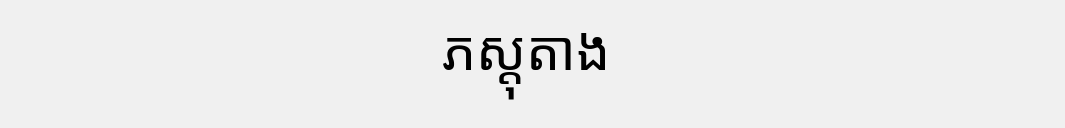ភស្តុតាង